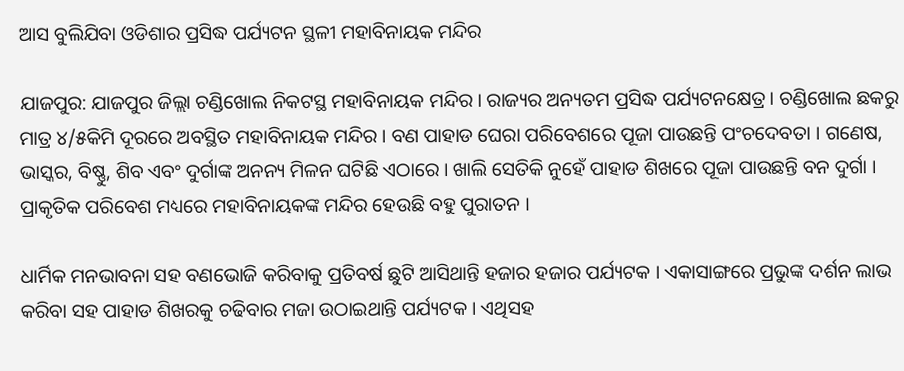ଆସ ବୁଲିଯିବା ଓଡିଶାର ପ୍ରସିଦ୍ଧ ପର୍ଯ୍ୟଟନ ସ୍ଥଳୀ ମହାବିନାୟକ ମନ୍ଦିର

ଯାଜପୁର: ଯାଜପୁର ଜିଲ୍ଲା ଚଣ୍ଡିଖୋଲ ନିକଟସ୍ଥ ମହାବିନାୟକ ମନ୍ଦିର । ରାଜ୍ୟର ଅନ୍ୟତମ ପ୍ରସିଦ୍ଧ ପର୍ଯ୍ୟଟନକ୍ଷେତ୍ର । ଚଣ୍ଡିଖୋଲ ଛକରୁ ମାତ୍ର ୪/୫କିମି ଦୂରରେ ଅବସ୍ଥିତ ମହାବିନାୟକ ମନ୍ଦିର । ବଣ ପାହାଡ ଘେରା ପରିବେଶରେ ପୂଜା ପାଉଛନ୍ତି ପଂଚଦେବତା । ଗଣେଷ, ଭାସ୍କର, ବିଷ୍ଣୁ, ଶିବ ଏବଂ ଦୁର୍ଗାଙ୍କ ଅନନ୍ୟ ମିଳନ ଘଟିଛି ଏଠାରେ । ଖାଲି ସେତିକି ନୁହେଁ ପାହାଡ ଶିଖରେ ପୂଜା ପାଉଛନ୍ତି ବନ ଦୁର୍ଗା । ପ୍ରାକୃତିକ ପରିବେଶ ମଧ୍ୟରେ ମହାବିନାୟକଙ୍କ ମନ୍ଦିର ହେଉଛି ବହୁ ପୁରାତନ ।

ଧାର୍ମିକ ମନଭାବନା ସହ ବଣଭୋଜି କରିବାକୁ ପ୍ରତିବର୍ଷ ଛୁଟି ଆସିଥାନ୍ତି ହଜାର ହଜାର ପର୍ଯ୍ୟଟକ । ଏକାସାଙ୍ଗରେ ପ୍ରଭୁଙ୍କ ଦର୍ଶନ ଲାଭ କରିବା ସହ ପାହାଡ ଶିଖରକୁ ଚଢିବାର ମଜା ଉଠାଇଥାନ୍ତି ପର୍ଯ୍ୟଟକ । ଏଥିସହ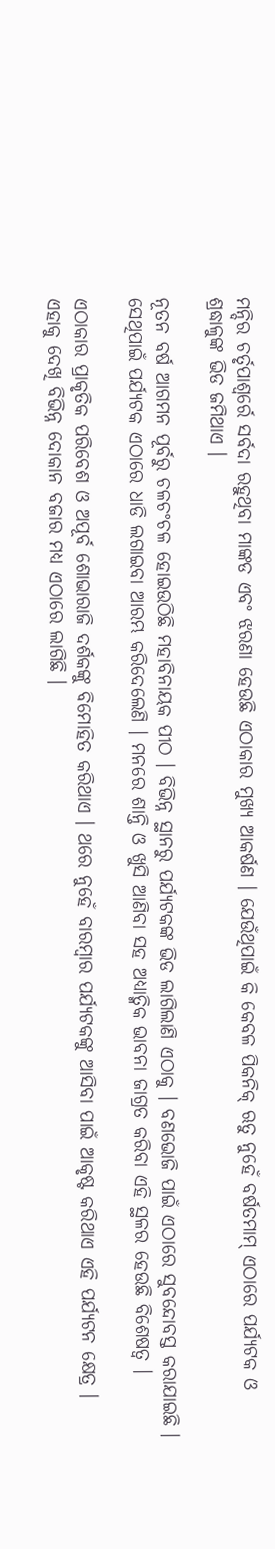ମନ୍ଦିର ଚର୍ତୃପାଶ୍ୱର୍ରେ ସର୍ବଦା ରହୁଥିବା ମାଙ୍କଡ ଏବଂ ଝରଣା ହେଉଛି ଏଠାକାର ମୁଖ୍ୟ ଆକର୍ଷଣ । ଯେଉଁଥିପାଇଁ କି କେବଳ ପିକନିକ୍ ଋତୁ ନୁହେଁ ବର୍ଷତମାମ୍ ଏଠାରେ ପର୍ଯ୍ୟଟକ ଓ ଶ୍ରଦ୍ଧାଳୁଙ୍କ ଭିଡ ଜମିଥାଏ ।

ନୂତନ ବର୍ଷ ଆଗମନ ପୂର୍ବରୁ ଚଳଚଂଚଳ ହୋଇଉଠିଛି ମହାବିନାୟକ ପୀଠ । ବିଭିନ୍ନ ସ୍ଥାନରୁ ପର୍ଯ୍ୟଟକଙ୍କ ଭିଡ ଲାଗିଲାଣି ଏଠାକୁ । ବଣଭୋଜି ପାଇଁ ଏଠାରେ ସୁବନ୍ଦୋବସ୍ତ କରାଯାଇଛି । ସେଥିପାଇଁ ପର୍ଯ୍ୟଟକ ଏଠାରେ ଧାଡି ଲଗାଇବା ଆରମ୍ଭ କରିଦେଲେଣି । ମନରେ ଶାନ୍ତି ଓ ଖୁସି ଆଣିବା ସହ ଅଧ୍ୟାତ୍ମିକ ଭାବନା ଜାଗ୍ରତ କରିବା ଏହି ସ୍ଥଳର ହେଉଛି ବିଶେଷତ୍ୱ ।

ଏଠାକାର ପ୍ରାକୃତିକ ପରିବେଶ ଓ ଅପୂର୍ବ ଶୋଭାରାଜି ଦର୍ଶକଙ୍କୁ ବିମୋହିତ କରିଥାଏ । ଥରେ ନୁହେଁ ବାରମ୍ବାର ପର୍ଯ୍ୟଟକଙ୍କୁ ଆସିବା ପାଇଁ ଆକୃଷ୍ଟ କରିଥାଏ ଏହି ପର୍ଯ୍ୟଟନ କ୍ଷେତ୍ର । ଏହାକୁ ଦେଖି ବିଭିନ୍ନ ଦୋକାନ ବଜାର ମଧ୍ୟ ଏଠାରେ ଲାଗିଛି ।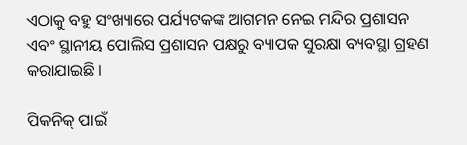ଏଠାକୁ ବହୁ ସଂଖ୍ୟାରେ ପର୍ଯ୍ୟଟକଙ୍କ ଆଗମନ ନେଇ ମନ୍ଦିର ପ୍ରଶାସନ ଏବଂ ସ୍ଥାନୀୟ ପୋଲିସ ପ୍ରଶାସନ ପକ୍ଷରୁ ବ୍ୟାପକ ସୁରକ୍ଷା ବ୍ୟବସ୍ଥା ଗ୍ରହଣ କରାଯାଇଛି ।

ପିକନିକ୍ ପାଇଁ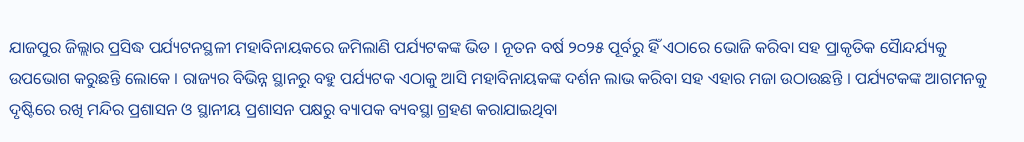ଯାଜପୁର ଜିଲ୍ଲାର ପ୍ରସିଦ୍ଧ ପର୍ଯ୍ୟଟନସ୍ଥଳୀ ମହାବିନାୟକରେ ଜମିଲାଣି ପର୍ଯ୍ୟଟକଙ୍କ ଭିଡ । ନୂତନ ବର୍ଷ ୨୦୨୫ ପୂର୍ବରୁ ହିଁ ଏଠାରେ ଭୋଜି କରିବା ସହ ପ୍ରାକୃତିକ ସୈାନ୍ଦର୍ଯ୍ୟକୁ ଉପଭୋଗ କରୁଛନ୍ତି ଲୋକେ । ରାଜ୍ୟର ବିଭିନ୍ନ ସ୍ଥାନରୁ ବହୁ ପର୍ଯ୍ୟଟକ ଏଠାକୁ ଆସି ମହାବିନାୟକଙ୍କ ଦର୍ଶନ ଲାଭ କରିବା ସହ ଏହାର ମଜା ଉଠାଉଛନ୍ତି । ପର୍ଯ୍ୟଟକଙ୍କ ଆଗମନକୁ ଦୃଷ୍ଟିରେ ରଖି ମନ୍ଦିର ପ୍ରଶାସନ ଓ ସ୍ଥାନୀୟ ପ୍ରଶାସନ ପକ୍ଷରୁ ବ୍ୟାପକ ବ୍ୟବସ୍ଥା ଗ୍ରହଣ କରାଯାଇଥିବା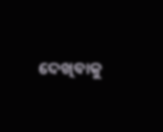ଦେଖିବାକୁ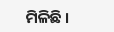ମିଳିଛି ।